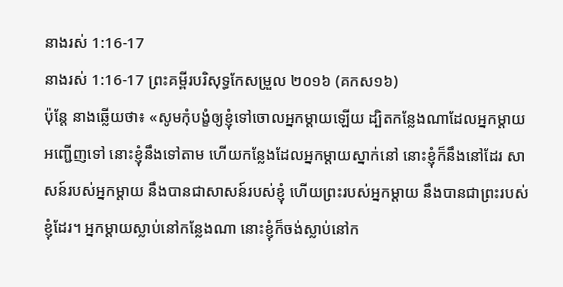នាងរស់ 1:16-17
នាងរស់ 1:16-17 ព្រះគម្ពីរបរិសុទ្ធកែសម្រួល ២០១៦ (គកស១៦)
ប៉ុន្តែ នាងឆ្លើយថា៖ «សូមកុំបង្ខំឲ្យខ្ញុំទៅចោលអ្នកម្តាយឡើយ ដ្បិតកន្លែងណាដែលអ្នកម្តាយអញ្ជើញទៅ នោះខ្ញុំនឹងទៅតាម ហើយកន្លែងដែលអ្នកម្តាយស្នាក់នៅ នោះខ្ញុំក៏នឹងនៅដែរ សាសន៍របស់អ្នកម្តាយ នឹងបានជាសាសន៍របស់ខ្ញុំ ហើយព្រះរបស់អ្នកម្តាយ នឹងបានជាព្រះរបស់ខ្ញុំដែរ។ អ្នកម្តាយស្លាប់នៅកន្លែងណា នោះខ្ញុំក៏ចង់ស្លាប់នៅក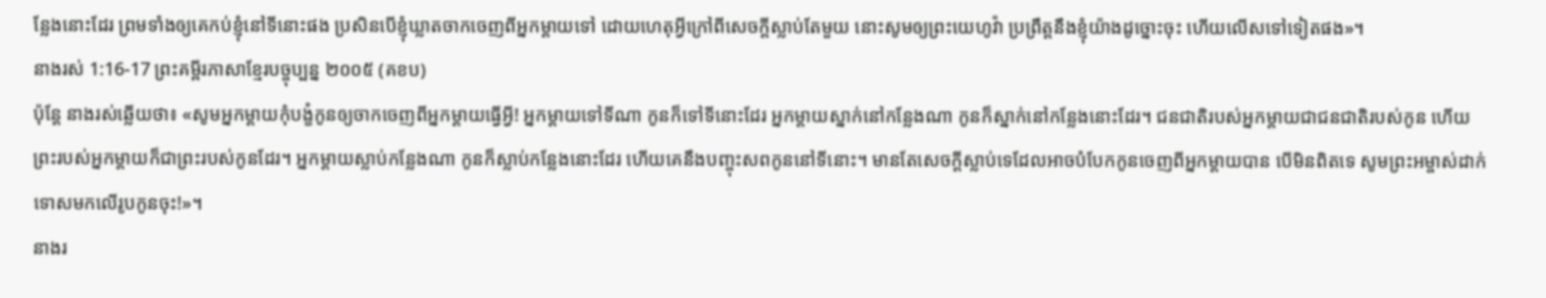ន្លែងនោះដែរ ព្រមទាំងឲ្យគេកប់ខ្ញុំនៅទីនោះផង ប្រសិនបើខ្ញុំឃ្លាតចាកចេញពីអ្នកម្តាយទៅ ដោយហេតុអ្វីក្រៅពីសេចក្ដីស្លាប់តែមួយ នោះសូមឲ្យព្រះយេហូវ៉ា ប្រព្រឹត្តនឹងខ្ញុំយ៉ាងដូច្នោះចុះ ហើយលើសទៅទៀតផង»។
នាងរស់ 1:16-17 ព្រះគម្ពីរភាសាខ្មែរបច្ចុប្បន្ន ២០០៥ (គខប)
ប៉ុន្តែ នាងរស់ឆ្លើយថា៖ «សូមអ្នកម្ដាយកុំបង្ខំកូនឲ្យចាកចេញពីអ្នកម្ដាយធ្វើអ្វី! អ្នកម្ដាយទៅទីណា កូនក៏ទៅទីនោះដែរ អ្នកម្ដាយស្នាក់នៅកន្លែងណា កូនក៏ស្នាក់នៅកន្លែងនោះដែរ។ ជនជាតិរបស់អ្នកម្ដាយជាជនជាតិរបស់កូន ហើយព្រះរបស់អ្នកម្ដាយក៏ជាព្រះរបស់កូនដែរ។ អ្នកម្ដាយស្លាប់កន្លែងណា កូនក៏ស្លាប់កន្លែងនោះដែរ ហើយគេនឹងបញ្ចុះសពកូននៅទីនោះ។ មានតែសេចក្ដីស្លាប់ទេដែលអាចបំបែកកូនចេញពីអ្នកម្ដាយបាន បើមិនពិតទេ សូមព្រះអម្ចាស់ដាក់ទោសមកលើរូបកូនចុះ!»។
នាងរ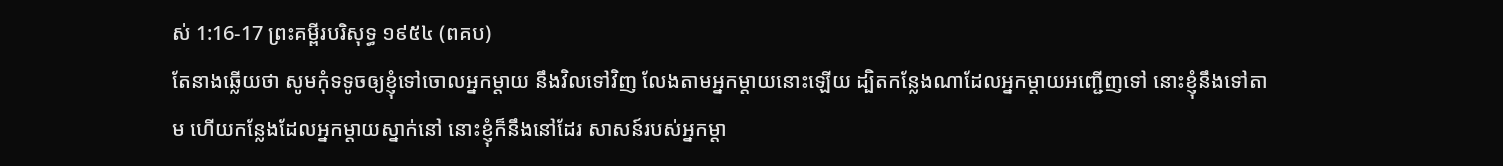ស់ 1:16-17 ព្រះគម្ពីរបរិសុទ្ធ ១៩៥៤ (ពគប)
តែនាងឆ្លើយថា សូមកុំទទូចឲ្យខ្ញុំទៅចោលអ្នកម្តាយ នឹងវិលទៅវិញ លែងតាមអ្នកម្តាយនោះឡើយ ដ្បិតកន្លែងណាដែលអ្នកម្តាយអញ្ជើញទៅ នោះខ្ញុំនឹងទៅតាម ហើយកន្លែងដែលអ្នកម្តាយស្នាក់នៅ នោះខ្ញុំក៏នឹងនៅដែរ សាសន៍របស់អ្នកម្តា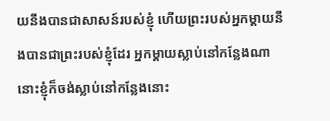យនឹងបានជាសាសន៍របស់ខ្ញុំ ហើយព្រះរបស់អ្នកម្តាយនឹងបានជាព្រះរបស់ខ្ញុំដែរ អ្នកម្តាយស្លាប់នៅកន្លែងណា នោះខ្ញុំក៏ចង់ស្លាប់នៅកន្លែងនោះ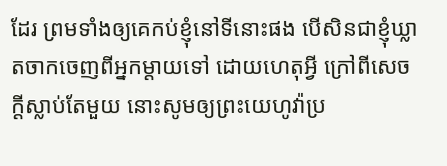ដែរ ព្រមទាំងឲ្យគេកប់ខ្ញុំនៅទីនោះផង បើសិនជាខ្ញុំឃ្លាតចាកចេញពីអ្នកម្តាយទៅ ដោយហេតុអ្វី ក្រៅពីសេចក្ដីស្លាប់តែមួយ នោះសូមឲ្យព្រះយេហូវ៉ាប្រ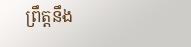ព្រឹត្តនឹង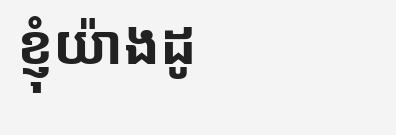ខ្ញុំយ៉ាងដូ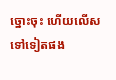ច្នោះចុះ ហើយលើសទៅទៀតផង